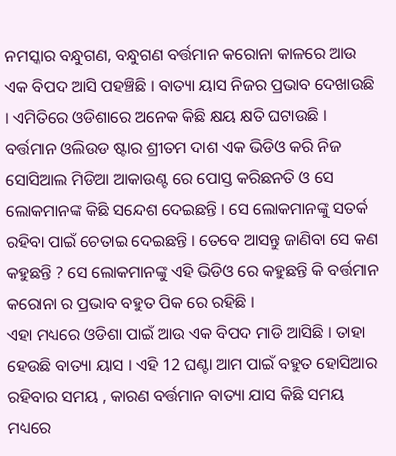ନମସ୍କାର ବନ୍ଧୁଗଣ, ବନ୍ଧୁଗଣ ବର୍ତ୍ତମାନ କରୋନା କାଳରେ ଆଉ ଏକ ବିପଦ ଆସି ପହଞ୍ଚିଛି । ବାତ୍ୟା ୟାସ ନିଜର ପ୍ରଭାବ ଦେଖାଉଛି । ଏମିତିରେ ଓଡିଶାରେ ଅନେକ କିଛି କ୍ଷୟ କ୍ଷତି ଘଟାଉଛି ।
ବର୍ତ୍ତମାନ ଓଲିଉଡ ଷ୍ଟାର ଶ୍ରୀତମ ଦାଶ ଏକ ଭିଡିଓ କରି ନିଜ ସୋସିଆଲ ମିଡିଆ ଆକାଉଣ୍ଟ ରେ ପୋସ୍ତ କରିଛନତି ଓ ସେ ଲୋକମାନଙ୍କ କିଛି ସନ୍ଦେଶ ଦେଇଛନ୍ତି । ସେ ଲୋକମାନଙ୍କୁ ସତର୍କ ରହିବା ପାଇଁ ଚେତାଇ ଦେଇଛନ୍ତି । ତେବେ ଆସନ୍ତୁ ଜାଣିବା ସେ କଣ କହୁଛନ୍ତି ? ସେ ଲୋକମାନଙ୍କୁ ଏହି ଭିଡିଓ ରେ କହୁଛନ୍ତି କି ବର୍ତ୍ତମାନ କରୋନା ର ପ୍ରଭାବ ବହୁତ ପିକ ରେ ରହିଛି ।
ଏହା ମଧ୍ୟରେ ଓଡିଶା ପାଇଁ ଆଉ ଏକ ବିପଦ ମାଡି ଆସିଛି । ତାହା ହେଉଛି ବାତ୍ୟା ୟାସ । ଏହି 12 ଘଣ୍ଟା ଆମ ପାଇଁ ବହୁତ ହୋସିଆର ରହିବାର ସମୟ , କାରଣ ବର୍ତ୍ତମାନ ବାତ୍ୟା ଯାସ କିଛି ସମୟ ମଧ୍ୟରେ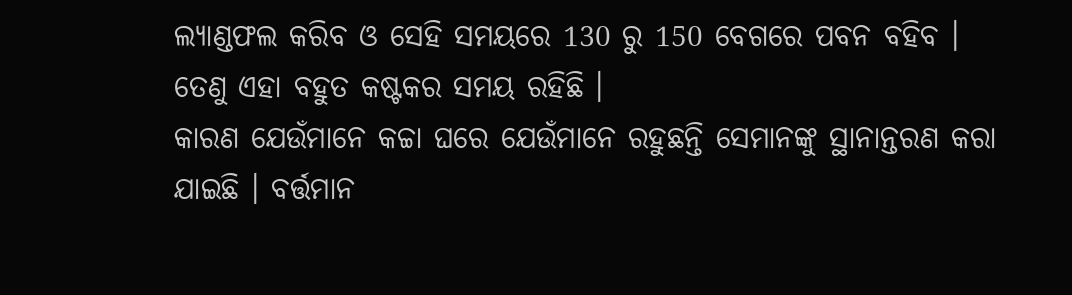ଲ୍ୟାଣ୍ଡଫଲ କରିବ ଓ ସେହି ସମୟରେ 130 ରୁ 150 ବେଗରେ ପବନ ବହିବ । ତେଣୁ ଏହା ବହୁତ କଷ୍ଟକର ସମୟ ରହିଛି ।
କାରଣ ଯେଉଁମାନେ କଚ୍ଚା ଘରେ ଯେଉଁମାନେ ରହୁଛନ୍ତି ସେମାନଙ୍କୁ ସ୍ଥାନାନ୍ତରଣ କରା ଯାଇଛି । ବର୍ତ୍ତମାନ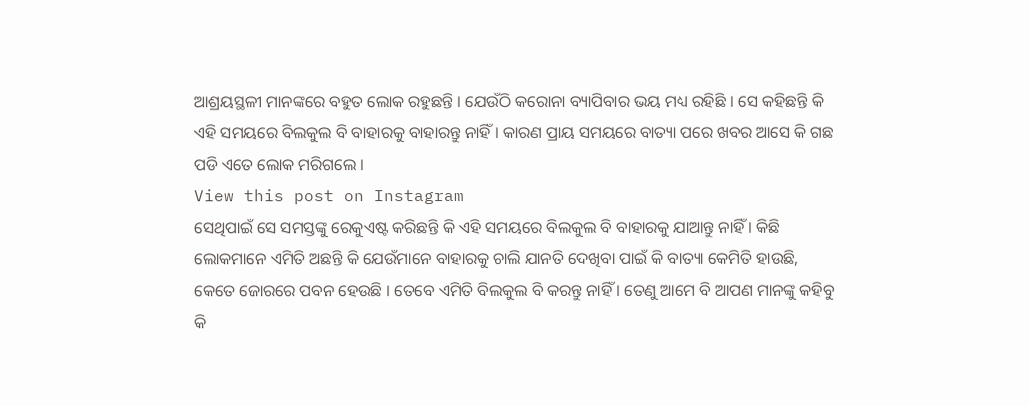ଆଶ୍ରୟସ୍ଥଳୀ ମାନଙ୍କରେ ବହୁତ ଲୋକ ରହୁଛନ୍ତି । ଯେଉଁଠି କରୋନା ବ୍ୟାପିବାର ଭୟ ମଧ୍ୟ ରହିଛି । ସେ କହିଛନ୍ତି କି ଏହି ସମୟରେ ବିଲକୁଲ ବି ବାହାରକୁ ବାହାରନ୍ତୁ ନାହିଁ । କାରଣ ପ୍ରାୟ ସମୟରେ ବାତ୍ୟା ପରେ ଖବର ଆସେ କି ଗଛ ପଡି ଏତେ ଲୋକ ମରିଗଲେ ।
View this post on Instagram
ସେଥିପାଇଁ ସେ ସମସ୍ତଙ୍କୁ ରେକୁଏଷ୍ଟ କରିଛନ୍ତି କି ଏହି ସମୟରେ ବିଲକୁଲ ବି ବାହାରକୁ ଯାଆନ୍ତୁ ନାହିଁ । କିଛି ଲୋକମାନେ ଏମିତି ଅଛନ୍ତି କି ଯେଉଁମାନେ ବାହାରକୁ ଚାଲି ଯାନତି ଦେଖିବା ପାଇଁ କି ବାତ୍ୟା କେମିତି ହାଉଛି, କେତେ ଜୋରରେ ପବନ ହେଉଛି । ତେବେ ଏମିତି ବିଲକୁଲ ବି କରନ୍ତୁ ନାହିଁ । ତେଣୁ ଆମେ ବି ଆପଣ ମାନଙ୍କୁ କହିବୁ କି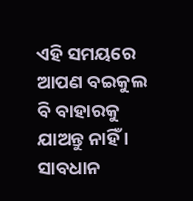ଏହି ସମୟରେ ଆପଣ ବଇକୁଲ ବି ବାହାରକୁ ଯାଅନ୍ତୁ ନାହିଁ । ସାବଧାନ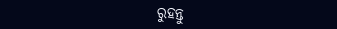ରୁହନ୍ତୁ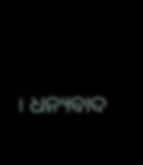। ଧନ୍ୟବାଦ